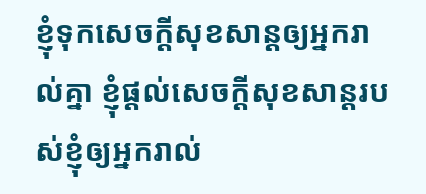ខ្ញុំទុកសេចក្ដីសុខសាន្ដឲ្យអ្នករាល់គ្នា ខ្ញុំផ្ដល់សេចក្ដីសុខសាន្ដរបស់ខ្ញុំឲ្យអ្នករាល់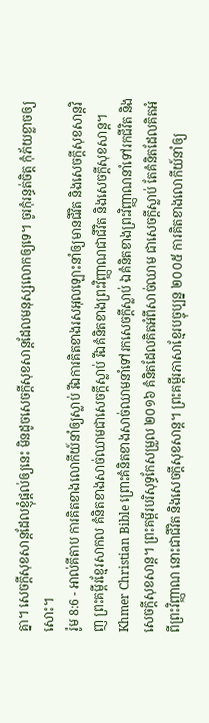គ្នា។ សេចក្ដីសុខសាន្ដដែលខ្ញុំផ្ដល់ឲ្យនេះ មិនដូចសេចក្ដីសុខសាន្ដដែលមនុស្សលោកឲ្យទេ។ ចូរកុំរន្ធត់ចិត្ដ កុំភ័យខ្លាចឲ្យសោះ។
រ៉ូម 8:6 - អាល់គីតាប ការគិតខាងលោកីយ៍នាំឲ្យស្លាប់ រីឯការគិតខាងរសអុលឡោះនាំឲ្យមានជីវិត និងសេចក្ដីសុខសាន្ដវិញ ព្រះគម្ពីរខ្មែរសាកល គំនិតខាងសាច់ឈាមជាសេចក្ដីស្លាប់ រីឯគំនិតខាងព្រះវិញ្ញាណជាជីវិត និងសេចក្ដីសុខសាន្ត។ Khmer Christian Bible ព្រោះគំនិតខាងសាច់ឈាមនាំទៅរកសេចក្ដីស្លាប់ ឯគំនិតខាងព្រះវិញ្ញាណនាំទៅរកជីវិត និងសេចក្ដីសុខសាន្ត។ ព្រះគម្ពីរបរិសុទ្ធកែសម្រួល ២០១៦ គំនិតដែលគិតអំពីសាច់ឈាម ជាសេចក្តីស្លាប់ តែគំនិតដែលគិតអំពីព្រះវិញ្ញាណ នោះជាជីវិត និងសេចក្តីសុខសាន្ត។ ព្រះគម្ពីរភាសាខ្មែរបច្ចុប្បន្ន ២០០៥ ការគិតខាងលោកីយ៍នាំឲ្យ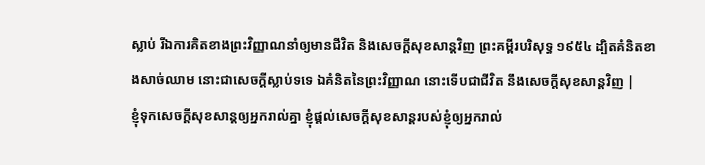ស្លាប់ រីឯការគិតខាងព្រះវិញ្ញាណនាំឲ្យមានជីវិត និងសេចក្ដីសុខសាន្តវិញ ព្រះគម្ពីរបរិសុទ្ធ ១៩៥៤ ដ្បិតគំនិតខាងសាច់ឈាម នោះជាសេចក្ដីស្លាប់ទទេ ឯគំនិតនៃព្រះវិញ្ញាណ នោះទើបជាជីវិត នឹងសេចក្ដីសុខសាន្តវិញ |
ខ្ញុំទុកសេចក្ដីសុខសាន្ដឲ្យអ្នករាល់គ្នា ខ្ញុំផ្ដល់សេចក្ដីសុខសាន្ដរបស់ខ្ញុំឲ្យអ្នករាល់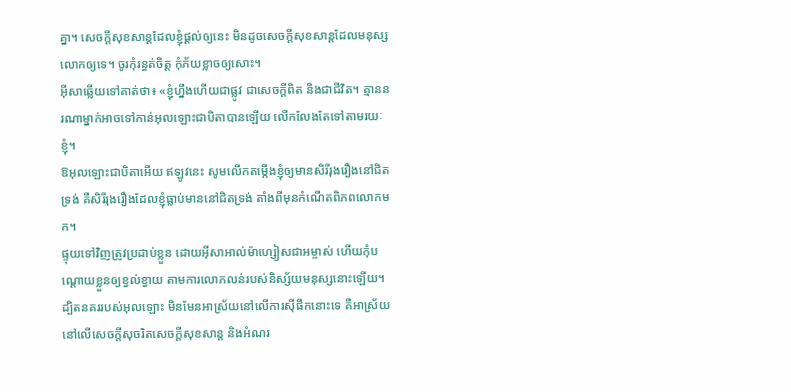គ្នា។ សេចក្ដីសុខសាន្ដដែលខ្ញុំផ្ដល់ឲ្យនេះ មិនដូចសេចក្ដីសុខសាន្ដដែលមនុស្សលោកឲ្យទេ។ ចូរកុំរន្ធត់ចិត្ដ កុំភ័យខ្លាចឲ្យសោះ។
អ៊ីសាឆ្លើយទៅគាត់ថា៖ «ខ្ញុំហ្នឹងហើយជាផ្លូវ ជាសេចក្ដីពិត និងជាជីវិត។ គ្មាននរណាម្នាក់អាចទៅកាន់អុលឡោះជាបិតាបានឡើយ លើកលែងតែទៅតាមរយៈខ្ញុំ។
ឱអុលឡោះជាបិតាអើយ ឥឡូវនេះ សូមលើកតម្កើងខ្ញុំឲ្យមានសិរីរុងរឿងនៅជិតទ្រង់ គឺសិរីរុងរឿងដែលខ្ញុំធ្លាប់មាននៅជិតទ្រង់ តាំងពីមុនកំណើតពិភពលោកមក។
ផ្ទុយទៅវិញត្រូវប្រដាប់ខ្លួន ដោយអ៊ីសាអាល់ម៉ាហ្សៀសជាអម្ចាស់ ហើយកុំបណ្ដោយខ្លួនឲ្យខ្វល់ខ្វាយ តាមការលោភលន់របស់និស្ស័យមនុស្សនោះឡើយ។
ដ្បិតនគររបស់អុលឡោះ មិនមែនអាស្រ័យនៅលើការស៊ីផឹកនោះទេ គឺអាស្រ័យនៅលើសេចក្ដីសុចរិតសេចក្ដីសុខសាន្ដ និងអំណរ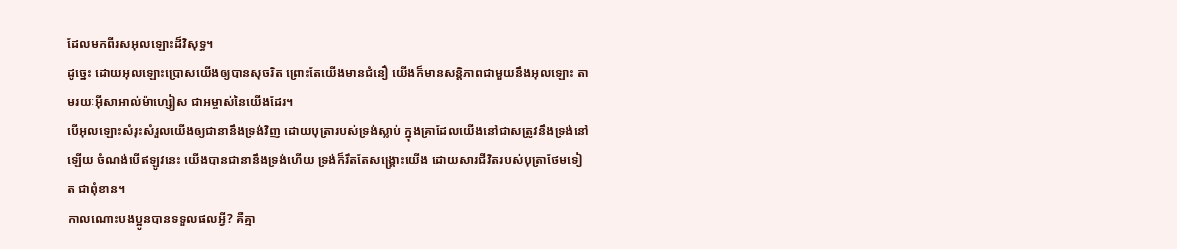ដែលមកពីរសអុលឡោះដ៏វិសុទ្ធ។
ដូច្នេះ ដោយអុលឡោះប្រោសយើងឲ្យបានសុចរិត ព្រោះតែយើងមានជំនឿ យើងក៏មានសន្ដិភាពជាមួយនឹងអុលឡោះ តាមរយៈអ៊ីសាអាល់ម៉ាហ្សៀស ជាអម្ចាស់នៃយើងដែរ។
បើអុលឡោះសំរុះសំរួលយើងឲ្យជានានឹងទ្រង់វិញ ដោយបុត្រារបស់ទ្រង់ស្លាប់ ក្នុងគ្រាដែលយើងនៅជាសត្រូវនឹងទ្រង់នៅឡើយ ចំណង់បើឥឡូវនេះ យើងបានជានានឹងទ្រង់ហើយ ទ្រង់ក៏រឹតតែសង្គ្រោះយើង ដោយសារជីវិតរបស់បុត្រាថែមទៀត ជាពុំខាន។
កាលណោះបងប្អូនបានទទួលផលអ្វី? គឺគ្មា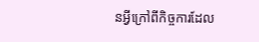នអ្វីក្រៅពីកិច្ចការដែល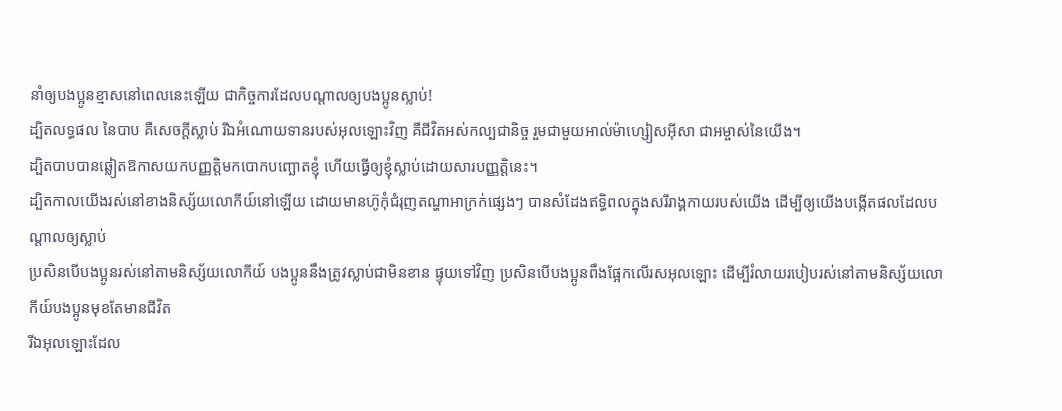នាំឲ្យបងប្អូនខ្មាសនៅពេលនេះឡើយ ជាកិច្ចការដែលបណ្ដាលឲ្យបងប្អូនស្លាប់!
ដ្បិតលទ្ធផល នៃបាប គឺសេចក្ដីស្លាប់ រីឯអំណោយទានរបស់អុលឡោះវិញ គឺជីវិតអស់កល្បជានិច្ច រួមជាមួយអាល់ម៉ាហ្សៀសអ៊ីសា ជាអម្ចាស់នៃយើង។
ដ្បិតបាបបានឆ្លៀតឱកាសយកបញ្ញត្ដិមកបោកបញ្ឆោតខ្ញុំ ហើយធ្វើឲ្យខ្ញុំស្លាប់ដោយសារបញ្ញត្ដិនេះ។
ដ្បិតកាលយើងរស់នៅខាងនិស្ស័យលោកីយ៍នៅឡើយ ដោយមានហ៊ូកុំជំរុញតណ្ហាអាក្រក់ផ្សេងៗ បានសំដែងឥទ្ធិពលក្នុងសរីរាង្គកាយរបស់យើង ដើម្បីឲ្យយើងបង្កើតផលដែលបណ្ដាលឲ្យស្លាប់
ប្រសិនបើបងប្អូនរស់នៅតាមនិស្ស័យលោកីយ៍ បងប្អូននឹងត្រូវស្លាប់ជាមិនខាន ផ្ទុយទៅវិញ ប្រសិនបើបងប្អូនពឹងផ្អែកលើរសអុលឡោះ ដើម្បីរំលាយរបៀបរស់នៅតាមនិស្ស័យលោកីយ៍បងប្អូនមុខតែមានជីវិត
រីឯអុលឡោះដែល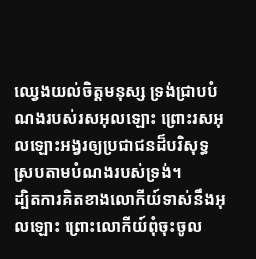ឈ្វេងយល់ចិត្ដមនុស្ស ទ្រង់ជ្រាបបំណងរបស់រសអុលឡោះ ព្រោះរសអុលឡោះអង្វរឲ្យប្រជាជនដ៏បរិសុទ្ធ ស្របតាមបំណងរបស់ទ្រង់។
ដ្បិតការគិតខាងលោកីយ៍ទាស់នឹងអុលឡោះ ព្រោះលោកីយ៍ពុំចុះចូល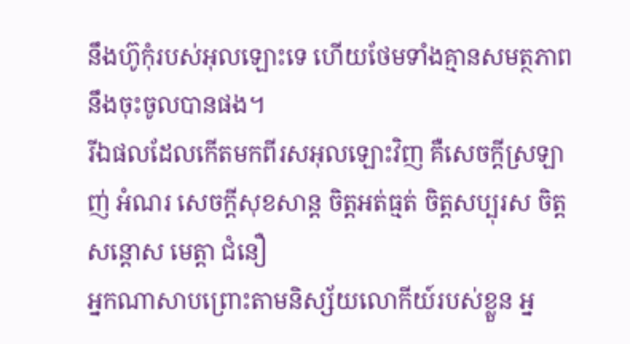នឹងហ៊ូកុំរបស់អុលឡោះទេ ហើយថែមទាំងគ្មានសមត្ថភាពនឹងចុះចូលបានផង។
រីឯផលដែលកើតមកពីរសអុលឡោះវិញ គឺសេចក្ដីស្រឡាញ់ អំណរ សេចក្ដីសុខសាន្ដ ចិត្ដអត់ធ្មត់ ចិត្ដសប្បុរស ចិត្ដសន្តោស មេត្ដា ជំនឿ
អ្នកណាសាបព្រោះតាមនិស្ស័យលោកីយ៍របស់ខ្លួន អ្ន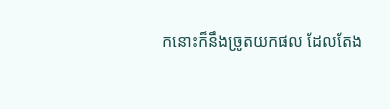កនោះក៏នឹងច្រូតយកផល ដែលតែង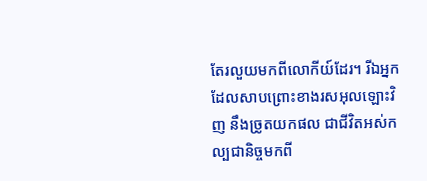តែរលួយមកពីលោកីយ៍ដែរ។ រីឯអ្នកដែលសាបព្រោះខាងរសអុលឡោះវិញ នឹងច្រូតយកផល ជាជីវិតអស់កល្បជានិច្ចមកពី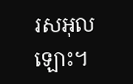រសអុលឡោះ។